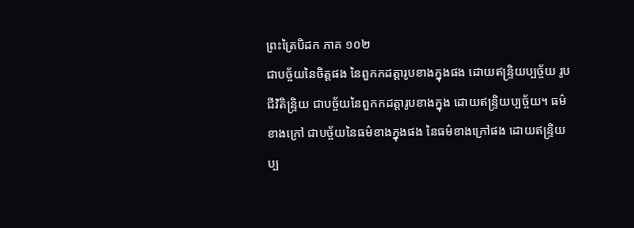ព្រះត្រៃបិដក ភាគ ១០២
ជាបច្ច័យនៃចិត្តផង នៃពួកកដត្តារូបខាងក្នុងផង ដោយឥន្ទ្រិយប្បច្ច័យ រូបជីវិតិន្ទ្រិយ ជាបច្ច័យនៃពួកកដត្តារូបខាងក្នុង ដោយឥន្ទ្រិយប្បច្ច័យ។ ធម៌ខាងក្រៅ ជាបច្ច័យនៃធម៌ខាងក្នុងផង នៃធម៌ខាងក្រៅផង ដោយឥន្ទ្រិយប្ប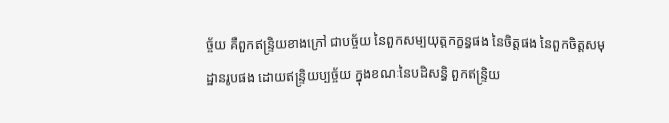ច្ច័យ គឺពួកឥន្ទ្រិយខាងក្រៅ ជាបច្ច័យ នៃពួកសម្បយុត្តកក្ខន្ធផង នៃចិត្តផង នៃពួកចិត្តសមុដ្ឋានរូបផង ដោយឥន្ទ្រិយប្បច្ច័យ ក្នុងខណៈនៃបដិសន្ធិ ពួកឥន្ទ្រិយ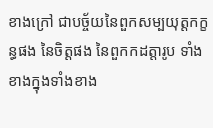ខាងក្រៅ ជាបច្ច័យនៃពួកសម្បយុត្តកក្ខន្ធផង នៃចិត្តផង នៃពួកកដត្តារូប ទាំងខាងក្នុងទាំងខាង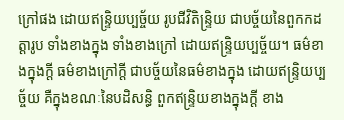ក្រៅផង ដោយឥន្ទ្រិយប្បច្ច័យ រូបជីវិតិន្ទ្រិយ ជាបច្ច័យនៃពួកកដត្តារូប ទាំងខាងក្នុង ទាំងខាងក្រៅ ដោយឥន្ទ្រិយប្បច្ច័យ។ ធម៌ខាងក្នុងក្តី ធម៌ខាងក្រៅក្តី ជាបច្ច័យនៃធម៌ខាងក្នុង ដោយឥន្ទ្រិយប្បច្ច័យ គឺក្នុងខណៈនៃបដិសន្ធិ ពួកឥន្ទ្រិយខាងក្នុងក្តី ខាង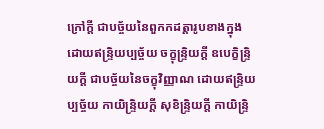ក្រៅក្តី ជាបច្ច័យនៃពួកកដត្តារូបខាងក្នុង ដោយឥន្ទ្រិយប្បច្ច័យ ចក្ខុន្ទ្រិយក្តី ឧបេក្ខិន្ទ្រិយក្តី ជាបច្ច័យនៃចក្ខុវិញ្ញាណ ដោយឥន្ទ្រិយប្បច្ច័យ កាយិន្ទ្រិយក្តី សុខិន្ទ្រិយក្តី កាយិន្ទ្រិ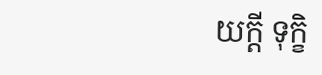យក្តី ទុក្ខិ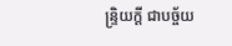ន្ទ្រិយក្តី ជាបច្ច័យ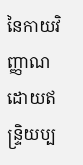នៃកាយវិញ្ញាណ ដោយឥន្ទ្រិយប្ប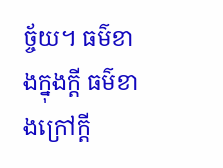ច្ច័យ។ ធម៌ខាងក្នុងក្តី ធម៌ខាងក្រៅក្តី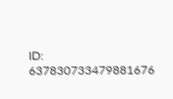ID: 637830733479881676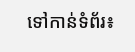ទៅកាន់ទំព័រ៖